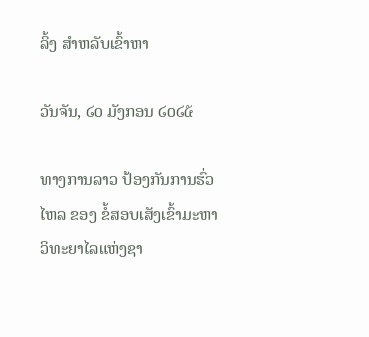ລິ້ງ ສຳຫລັບເຂົ້າຫາ

ວັນຈັນ, ໒໐ ມັງກອນ ໒໐໒໕

ທາງການລາວ ປ້ອງກັນການຮົ່ວໄຫລ ຂອງ ຂໍ້ສອບເສັງເຂົ້າມະຫາວິທະຍາໄລແຫ່ງຊາ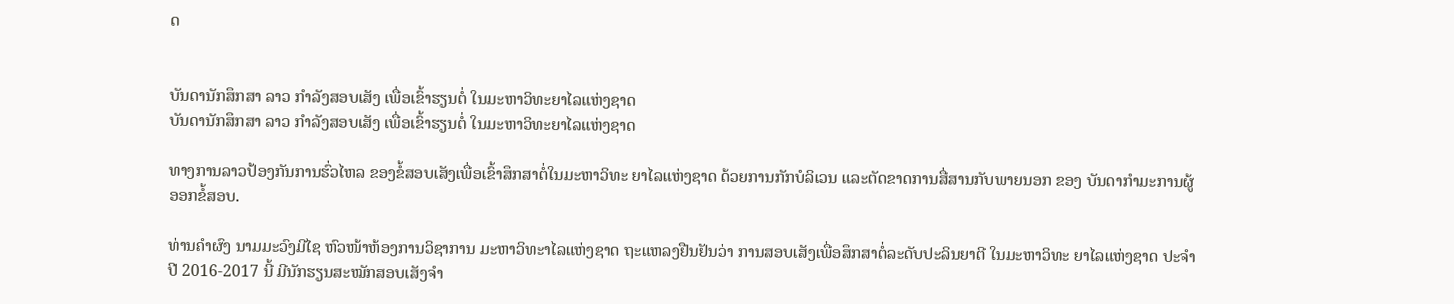ດ


ບັນດານັກສຶກສາ ລາວ ກຳລັງສອບເສັງ ເພື່ອເຂົ້າຮຽນຕໍ່ ໃນມະຫາວິທະຍາໄລແຫ່ງຊາດ
ບັນດານັກສຶກສາ ລາວ ກຳລັງສອບເສັງ ເພື່ອເຂົ້າຮຽນຕໍ່ ໃນມະຫາວິທະຍາໄລແຫ່ງຊາດ

ທາງການລາວປ້ອງກັນການຮົ່ວໄຫລ ຂອງຂໍ້ສອບເສັງເພື່ອເຂົ້າສຶກສາຕໍ່ໃນມະຫາວິທະ ຍາໄລແຫ່ງຊາດ ດ້ວຍການກັກບໍລິເວນ ແລະຕັດຂາດການສື່ສານກັບພາຍນອກ ຂອງ ບັນດາກຳມະການຜູ້ອອກຂໍ້ສອບ.

ທ່ານຄຳຜົງ ນາມມະວົງມີໄຊ ຫົວໜ້າຫ້ອງການວິຊາການ ມະຫາວິທະາໄລແຫ່ງຊາດ ຖະແຫລງຢືນຢັນວ່າ ການສອບເສັງເພື່ອສຶກສາຕໍ່ລະດັບປະລິນຍາຕີ ໃນມະຫາວິທະ ຍາໄລແຫ່ງຊາດ ປະຈຳປີ 2016-2017 ນີ້ ມີນັກຮຽນສະໝັກສອບເສັງຈຳ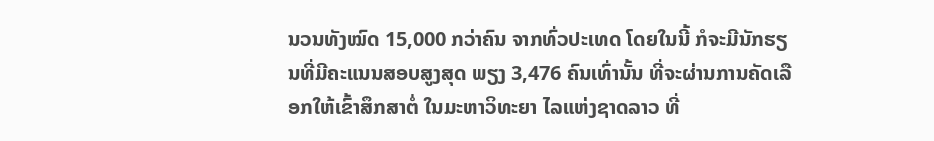ນວນທັງໝົດ 15,000 ກວ່າຄົນ ຈາກທົ່ວປະເທດ ໂດຍໃນນີ້ ກໍຈະມີນັກຮຽນທີ່ມີຄະແນນສອບສູງສຸດ ພຽງ 3,476 ຄົນເທົ່ານັ້ນ ທີ່ຈະຜ່ານການຄັດເລືອກໃຫ້ເຂົ້າສຶກສາຕໍ່ ໃນມະຫາວິທະຍາ ໄລແຫ່ງຊາດລາວ ທີ່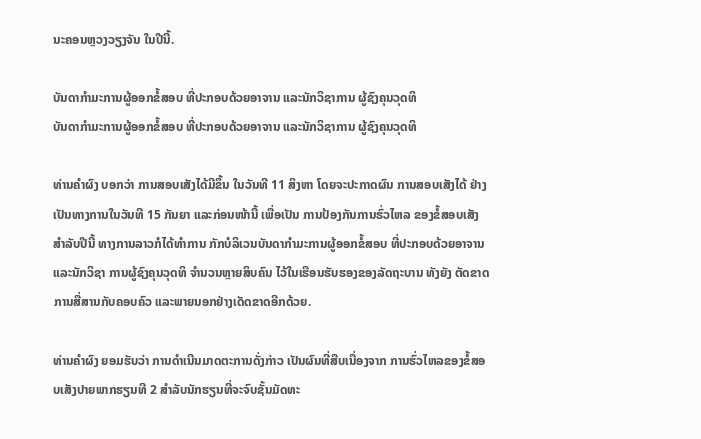ນະຄອນຫຼວງວຽງຈັນ ໃນປີນີ້.

ບັນດາກຳມະການຜູ້ອອກຂໍ້ສອບ ທີ່ປະກອບດ້ວຍອາຈານ ແລະນັກວິຊາການ ຜູ້ຊົງຄຸນວຸດທິ
ບັນດາກຳມະການຜູ້ອອກຂໍ້ສອບ ທີ່ປະກອບດ້ວຍອາຈານ ແລະນັກວິຊາການ ຜູ້ຊົງຄຸນວຸດທິ

ທ່ານຄຳຜົງ ບອກວ່າ ການສອບເສັງໄດ້ມີຂຶ້ນ ໃນວັນທີ 11 ສິງຫາ ໂດຍຈະປະກາດຜົນ ການສອບເສັງໄດ້ ຢ່າງເປັນທາງການໃນວັນທີ 15 ກັນຍາ ແລະກ່ອນໜ້ານີ້ ເພື່ອເປັນ ການປ້ອງກັນການຮົ່ວໄຫລ ຂອງຂໍ້ສອບເສັງສຳລັບປີນີ້ ທາງການລາວກໍໄດ້ທຳການ ກັກບໍລິເວນບັນດາກຳມະການຜູ້ອອກຂໍ້ສອບ ທີ່ປະກອບດ້ວຍອາຈານ ແລະນັກວິຊາ ການຜູ້ຊົງຄຸນວຸດທິ ຈຳນວນຫຼາຍສິບຄົນ ໄວ້ໃນເຮືອນຮັບຮອງຂອງລັດຖະບານ ທັງຍັງ ຕັດຂາດການສື່ສານກັບຄອບຄົວ ແລະພາຍນອກຢ່າງເດັດຂາດອີກດ້ວຍ.

ທ່ານຄຳຜົງ ຍອມຮັບວ່າ ການດຳເນີນມາດຕະການດັ່ງກ່າວ ເປັນຜົນທີ່ສືບເນື່ອງຈາກ ການຮົ່ວໄຫລຂອງຂໍ້ສອບເສັງປາຍພາກຮຽນທີ 2 ສຳລັບນັກຮຽນທີ່ຈະຈົບຊັ້ນມັດທະ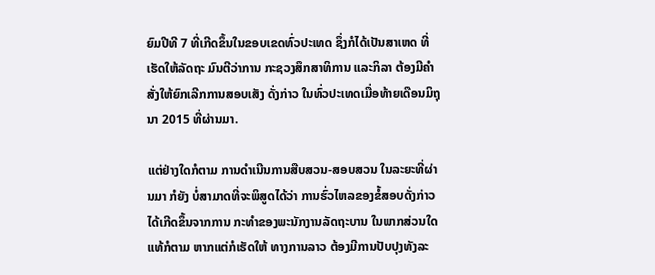ຍົມປີທີ 7 ທີ່ເກີດຂຶ້ນໃນຂອບເຂດທົ່ວປະເທດ ຊຶ່ງກໍໄດ້ເປັນສາເຫດ ທີ່ເຮັດໃຫ້ລັດຖະ ມົນຕີວ່າການ ກະຊວງສຶກສາທິການ ແລະກິລາ ຕ້ອງມີຄຳສັ່ງໃຫ້ຍົກເລີກການສອບເສັງ ດັ່ງກ່າວ ໃນທົ່ວປະເທດເມື່ອທ້າຍເດືອນມິຖຸນາ 2015 ທີ່ຜ່ານມາ.

ແຕ່ຢ່າງໃດກໍຕາມ ການດຳເນີນການສືບສວນ-ສອບສວນ ໃນລະຍະທີ່ຜ່ານມາ ກໍຍັງ ບໍ່ສາມາດທີ່ຈະພິສູດໄດ້ວ່າ ການຮົ່ວໄຫລຂອງຂໍ້ສອບດັ່ງກ່າວ ໄດ້ເກີດຂຶ້ນຈາກການ ກະທຳຂອງພະນັກງານລັດຖະບານ ໃນພາກສ່ວນໃດແທ້ກໍຕາມ ຫາກແຕ່ກໍເຮັດໃຫ້ ທາງການລາວ ຕ້ອງມີການປັບປຸງທັງລະ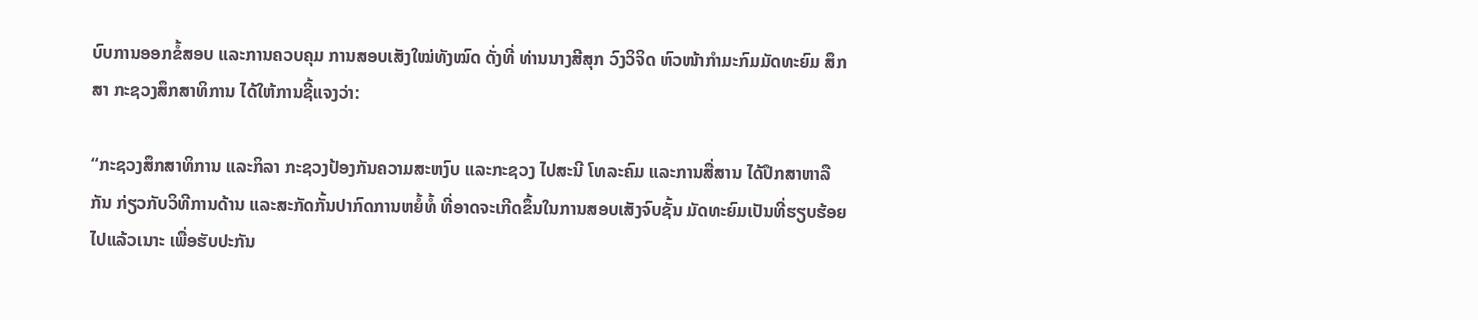ບົບການອອກຂໍ້ສອບ ແລະການຄວບຄຸມ ການສອບເສັງໃໝ່ທັງໝົດ ດັ່ງທີ່ ທ່ານນາງສີສຸກ ວົງວິຈິດ ຫົວໜ້າກຳມະກົມມັດທະຍົມ ສຶກສາ ກະຊວງສຶກສາທິການ ໄດ້ໃຫ້ການຊີ້ແຈງວ່າ:

“ກະຊວງສຶກສາທິການ ແລະກິລາ ກະຊວງປ້ອງກັນຄວາມສະຫງົບ ແລະກະຊວງ ໄປສະນີ ໂທລະຄົມ ແລະການສື່ສານ ໄດ້ປຶກສາຫາລືກັນ ກ່ຽວກັບວິທີການດ້ານ ແລະສະກັດກັ້ນປາກົດການຫຍໍ້ທໍ້ ທີ່ອາດຈະເກີດຂຶ້ນໃນການສອບເສັງຈົບຊັ້ນ ມັດທະຍົມເປັນທີ່ຮຽບຮ້ອຍໄປແລ້ວເນາະ ເພື່ອຮັບປະກັນ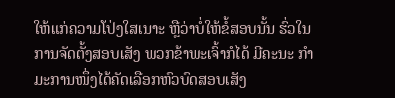ໃຫ້ແກ່ຄວາມໂປ່ງໃສເນາະ ຫຼືວ່າບໍ່ໃຫ້ຂໍ້ສອບນັ້ນ ຮົ່ວໃນການຈັດຕັ້ງສອບເສັງ ພວກຂ້າພະເຈົ້າກໍໄດ້ ມີຄະນະ ກຳມະການໜຶ່ງໄດ້ຄັດເລືອກຫົວບົດສອບເສັງ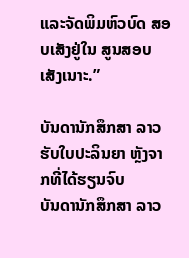ແລະຈັດພິມຫົວບົດ ສອບເສັງຢູ່ໃນ ສູນສອບເສັງເນາະ.”

ບັນດານັກສຶກສາ ລາວ ຮັບໃບປະລິນຍາ ຫຼັງຈາກທີ່ໄດ້ຮຽນຈົບ
ບັນດານັກສຶກສາ ລາວ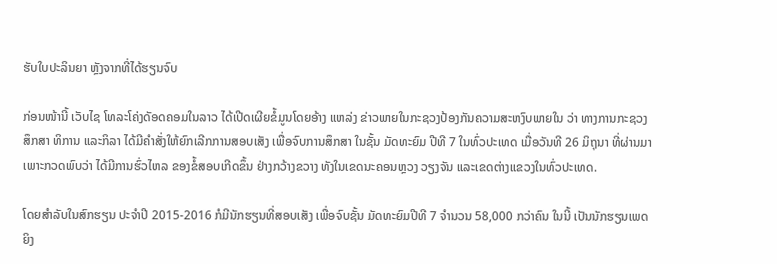ຮັບໃບປະລິນຍາ ຫຼັງຈາກທີ່ໄດ້ຮຽນຈົບ

ກ່ອນໜ້ານີ້ ເວັບໄຊ ໂທລະໂຄ່ງດັອດຄອມໃນລາວ ໄດ້ເປີດເຜີຍຂໍ້ມູນໂດຍອ້າງ ແຫລ່ງ ຂ່າວພາຍໃນກະຊວງປ້ອງກັນຄວາມສະຫງົບພາຍໃນ ວ່າ ທາງການກະຊວງສຶກສາ ທິການ ແລະກິລາ ໄດ້ມີຄຳສັ່ງໃຫ້ຍົກເລີກການສອບເສັງ ເພື່ອຈົບການສຶກສາ ໃນຊັ້ນ ມັດທະຍົມ ປີທີ 7 ໃນທົ່ວປະເທດ ເມື່ອວັນທີ 26 ມິຖຸນາ ທີ່ຜ່ານມາ ເພາະກວດພົບວ່າ ໄດ້ມີການຮົ່ວໄຫລ ຂອງຂໍ້ສອບເກີດຂຶ້ນ ຢ່າງກວ້າງຂວາງ ທັງໃນເຂດນະຄອນຫຼວງ ວຽງຈັນ ແລະເຂດຕ່າງແຂວງໃນທົ່ວປະເທດ.

ໂດຍສຳລັບໃນສົກຮຽນ ປະຈຳປີ 2015-2016 ກໍມີນັກຮຽນທີ່ສອບເສັງ ເພື່ອຈົບຊັ້ນ ມັດທະຍົມປີທີ 7 ຈຳນວນ 58,000 ກວ່າຄົນ ໃນນີ້ ເປັນນັກຮຽນເພດຍິງ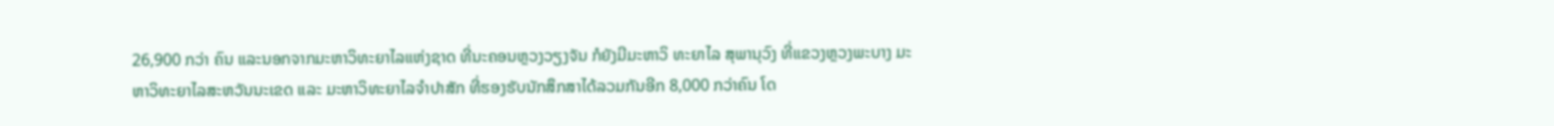26,900 ກວ່າ ຄົນ ແລະນອກຈາກມະຫາວິທະຍາໄລແຫ່ງຊາດ ທີ່ນະຄອນຫຼວງວຽງຈັນ ກໍຍັງມີມະຫາວິ ທະຍາໄລ ສຸພານຸວົງ ທີ່ແຂວງຫຼວງພະບາງ ມະຫາວິທະຍາໄລສະຫວັນນະເຂດ ແລະ ມະຫາວິທະຍາໄລຈຳປາສັກ ທີ່ຮອງຮັບນັກສຶກສາໄດ້ລວມກັນອີກ 8,000 ກວ່າຄົນ ໂດ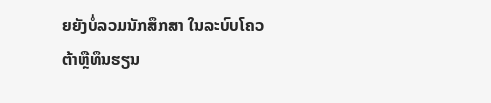ຍຍັງບໍ່ລວມນັກສຶກສາ ໃນລະບົບໂຄວຕ້າຫຼືທຶນຮຽນ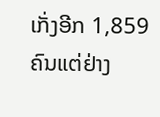ເກັ່ງອີກ 1,859 ຄົນແຕ່ຢ່າງ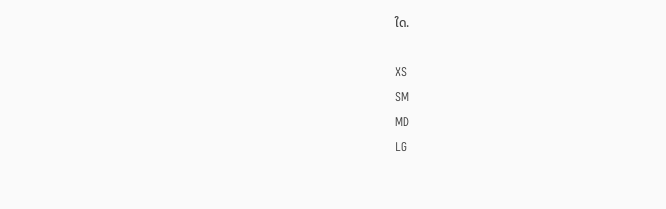ໃດ.

XS
SM
MD
LG